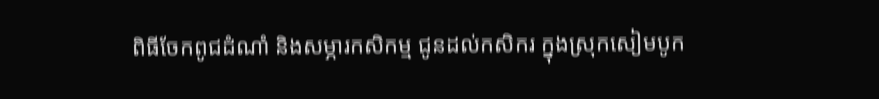ពិធីចែកពូជដំណាំ និងសម្ភារកសិកម្ម ជូនដល់កសិករ ក្នុងស្រុកសៀមបូក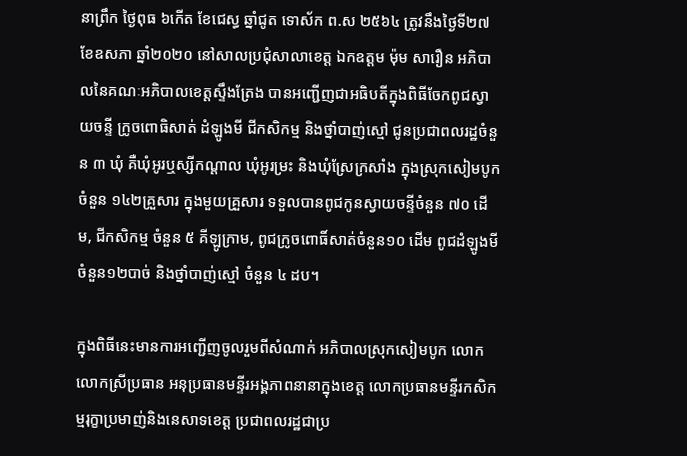នាព្រឹក ថ្ងៃពុធ ៦កើត ខែជេស្ធ ឆ្នាំជូត ទោស័ក ព.ស ២៥៦៤ ត្រូវនឹងថ្ងៃទី២៧ ខែឧសភា ឆ្នាំ២០២០ នៅសាលប្រជុំសាលាខេត្ត ឯកឧត្តម ម៉ុម សារឿន អភិបាលនៃគណៈអភិបាលខេត្តស្ទឹងត្រែង បានអញ្ជើញជាអធិបតីក្នុងពិធីចែកពូជស្វាយចន្ទី ក្រូចពោធិសាត់ ដំឡូងមី ជីកសិកម្ម និងថ្នាំបាញ់ស្មៅ ជូនប្រជាពលរដ្ឋចំនួន ៣ ឃុំ គឺឃុំអូរឬស្សីកណ្តាល ឃុំអូរម្រះ និងឃុំស្រែក្រសាំង ក្នុងស្រុកសៀមបូក ចំនួន ១៤២គ្រួសារ ក្នុងមួយគ្រួសារ ទទួលបានពូជកូនស្វាយចន្ទីចំនួន ៧០ ដើម, ជីកសិកម្ម ចំនួន ៥ គីឡូក្រាម, ពូជក្រូចពោធិ៍សាត់ចំនួន១០ ដើម ពូជដំឡូងមីចំនួន១២បាច់ និងថ្នាំបាញ់ស្មៅ ចំនួន ៤ ដប។

ក្នុងពិធីនេះមានការអញ្ជើញចូលរួមពីសំណាក់ អភិបាលស្រុកសៀមបូក លោក លោកស្រីប្រធាន អនុប្រធានមន្ទីរអង្គភាពនានាក្នុងខេត្ត លោកប្រធានមន្ទីរកសិកម្មរុក្ខាប្រមាញ់និងនេសាទខេត្ត ប្រជាពលរដ្ឋជាប្រ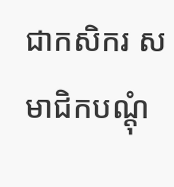ជាកសិករ សមាជិកបណ្តុំ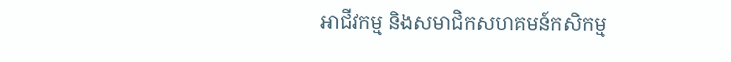អាជីវកម្ម និងសមាជិកសហគមន៍កសិកម្ម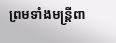ព្រមទាំងមន្រ្តីពា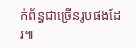ក់ព័ន្ធជាច្រើនរូបផងដែរ៕